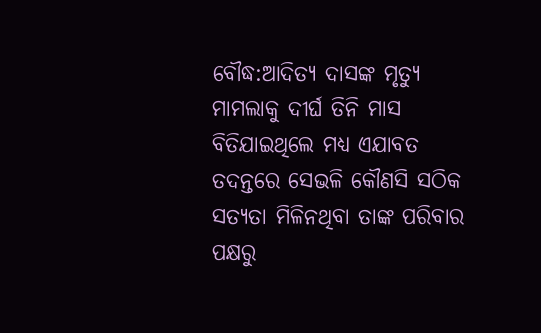ବୌଦ୍ଧ:ଆଦିତ୍ୟ ଦାସଙ୍କ ମୃତ୍ୟୁ ମାମଲାକୁ ଦୀର୍ଘ ତିନି ମାସ ବିତିଯାଇଥିଲେ ମଧ୍ୟ ଏଯାବତ ତଦନ୍ତରେ ସେଭଳି କୌଣସି ସଠିକ ସତ୍ୟତା ମିଳିନଥିବା ତାଙ୍କ ପରିବାର ପକ୍ଷରୁ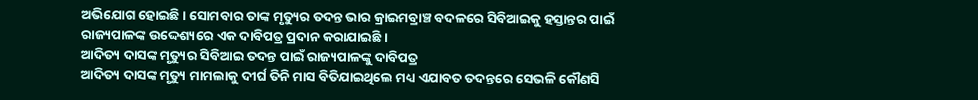ଅଭିଯୋଗ ହୋଇଛି । ସୋମବାର ତାଙ୍କ ମୃତ୍ୟୁର ତଦନ୍ତ ଭାର କ୍ରାଇମବ୍ରାଞ୍ଚ ବଦଳରେ ସିବିଆଇକୁ ହସ୍ତାନ୍ତର ପାଇଁ ରାଜ୍ୟପାଳଙ୍କ ଉଦ୍ଦେଶ୍ୟରେ ଏକ ଦାବିପତ୍ର ପ୍ରଦାନ କରାଯାଇଛି ।
ଆଦିତ୍ୟ ଦାସଙ୍କ ମୃତ୍ୟୁର ସିବିଆଇ ତଦନ୍ତ ପାଇଁ ରାଜ୍ୟପାଳଙ୍କୁ ଦାବିପତ୍ର
ଆଦିତ୍ୟ ଦାସଙ୍କ ମୃତ୍ୟୁ ମାମଲାକୁ ଦୀର୍ଘ ତିନି ମାସ ବିତିଯାଇଥିଲେ ମଧ୍ୟ ଏଯାବତ ତଦନ୍ତରେ ସେଭଳି କୌଣସି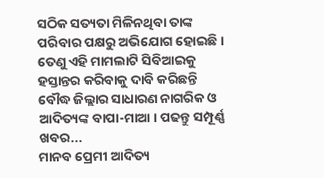ସଠିକ ସତ୍ୟତା ମିଳିନଥିବା ତାଙ୍କ ପରିବାର ପକ୍ଷରୁ ଅଭିଯୋଗ ହୋଇଛି । ତେଣୁ ଏହି ମାମଲାଟି ସିବିଆଇକୁ ହସ୍ତାନ୍ତର କରିବାକୁ ଦାବି କରିଛନ୍ତି ବୌଦ୍ଧ ଜିଲ୍ଲାର ସାଧାରଣ ନାଗରିକ ଓ ଆଦିତ୍ୟଙ୍କ ବାପା-ମାଆ । ପଢନ୍ତୁ ସମ୍ପୂର୍ଣ୍ଣ ଖବର...
ମାନବ ପ୍ରେମୀ ଆଦିତ୍ୟ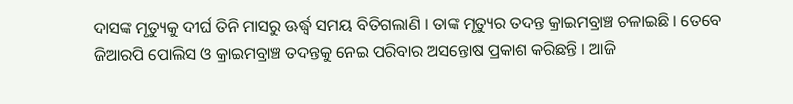ଦାସଙ୍କ ମୃତ୍ୟୁକୁ ଦୀର୍ଘ ତିନି ମାସରୁ ଊର୍ଦ୍ଧ୍ବ ସମୟ ବିତିଗଲାଣି । ତାଙ୍କ ମୃତ୍ୟୁର ତଦନ୍ତ କ୍ରାଇମବ୍ରାଞ୍ଚ ଚଳାଇଛି । ତେବେ ଜିଆରପି ପୋଲିସ ଓ କ୍ରାଇମବ୍ରାଞ୍ଚ ତଦନ୍ତକୁ ନେଇ ପରିବାର ଅସନ୍ତୋଷ ପ୍ରକାଶ କରିଛନ୍ତି । ଆଜି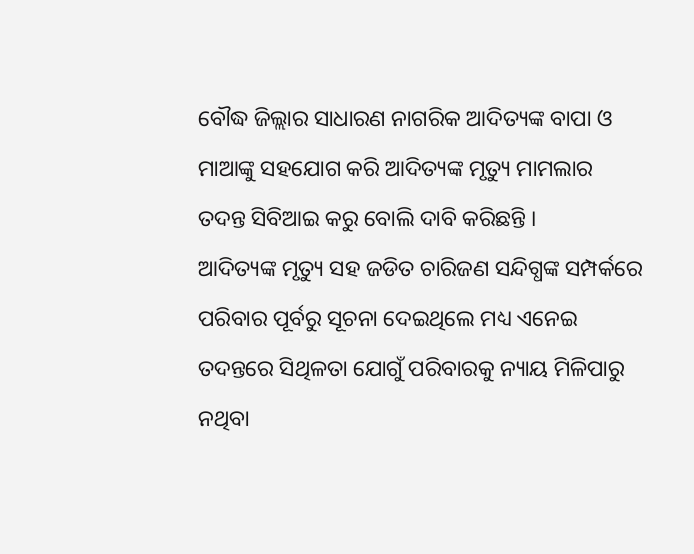ବୌଦ୍ଧ ଜିଲ୍ଲାର ସାଧାରଣ ନାଗରିକ ଆଦିତ୍ୟଙ୍କ ବାପା ଓ ମାଆଙ୍କୁ ସହଯୋଗ କରି ଆଦିତ୍ୟଙ୍କ ମୃତ୍ୟୁ ମାମଲାର ତଦନ୍ତ ସିବିଆଇ କରୁ ବୋଲି ଦାବି କରିଛନ୍ତି ।
ଆଦିତ୍ୟଙ୍କ ମୃତ୍ୟୁ ସହ ଜଡିତ ଚାରିଜଣ ସନ୍ଦିଗ୍ଧଙ୍କ ସମ୍ପର୍କରେ ପରିବାର ପୂର୍ବରୁ ସୂଚନା ଦେଇଥିଲେ ମଧ୍ୟ ଏନେଇ ତଦନ୍ତରେ ସିଥିଳତା ଯୋଗୁଁ ପରିବାରକୁ ନ୍ୟାୟ ମିଳିପାରୁ ନଥିବା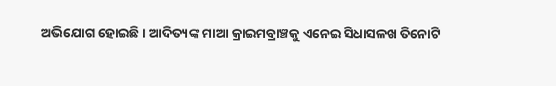ଅଭିଯୋଗ ହୋଇଛି । ଆଦିତ୍ୟଙ୍କ ମାଆ କ୍ରାଇମବ୍ରାଞ୍ଚକୁ ଏନେଇ ସିଧାସଳଖ ତିନୋଟି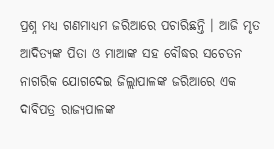ପ୍ରଶ୍ନ ମଧ୍ୟ ଗଣମାଧ୍ୟମ ଜରିଆରେ ପଚାରିଛନ୍ତି । ଆଜି ମୃତ ଆଦିତ୍ୟଙ୍କ ପିତା ଓ ମାଆଙ୍କ ସହ ବୌଦ୍ଧର ସଚେତନ ନାଗରିକ ଯୋଗଦେଇ ଜିଲ୍ଲାପାଳଙ୍କ ଜରିଆରେ ଏକ ଦାବିପତ୍ର ରାଜ୍ୟପାଳଙ୍କ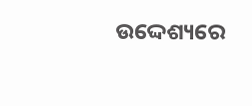ଉଦ୍ଦେଶ୍ୟରେ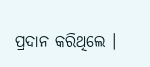ପ୍ରଦାନ କରିଥିଲେ ।